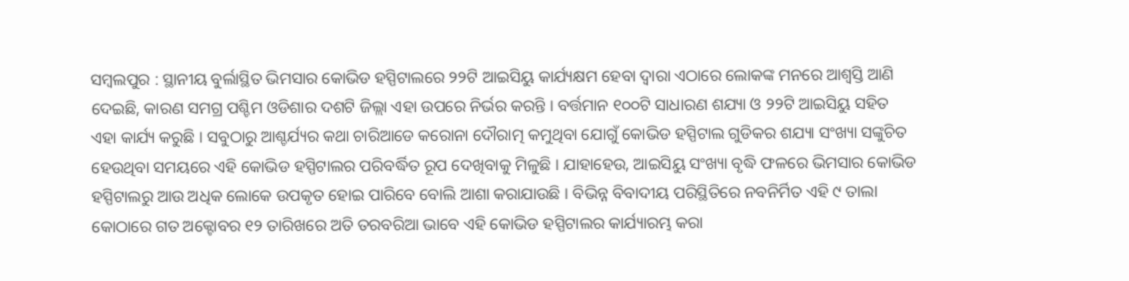ସମ୍ବଲପୁର : ସ୍ଥାନୀୟ ବୁର୍ଲାସ୍ଥିତ ଭିମସାର କୋଭିଡ ହସ୍ପିଟାଲରେ ୨୨ଟି ଆଇସିୟୁ କାର୍ଯ୍ୟକ୍ଷମ ହେବା ଦ୍ୱାରା ଏଠାରେ ଲୋକଙ୍କ ମନରେ ଆଶ୍ୱସ୍ତି ଆଣି ଦେଇଛି, କାରଣ ସମଗ୍ର ପଶ୍ଚିମ ଓଡିଶାର ଦଶଟି ଜିଲ୍ଲା ଏହା ଉପରେ ନିର୍ଭର କରନ୍ତି । ବର୍ତ୍ତମାନ ୧୦୦ଟି ସାଧାରଣ ଶଯ୍ୟା ଓ ୨୨ଟି ଆଇସିୟୁ ସହିତ ଏହା କାର୍ଯ୍ୟ କରୁଛି । ସବୁଠାରୁ ଆଶ୍ଚର୍ଯ୍ୟର କଥା ଚାରିଆଡେ କରୋନା ଦୌରାତ୍ମ କମୁଥିବା ଯୋଗୁଁ କୋଭିଡ ହସ୍ପିଟାଲ ଗୁଡିକର ଶଯ୍ୟା ସଂଖ୍ୟା ସଙ୍କୁଚିତ ହେଉଥିବା ସମୟରେ ଏହି କୋଭିଡ ହସ୍ପିଟାଲର ପରିବର୍ଦ୍ଧିତ ରୂପ ଦେଖିବାକୁ ମିଳୁଛି । ଯାହାହେଉ, ଆଇସିୟୁ ସଂଖ୍ୟା ବୃଦ୍ଧି ଫଳରେ ଭିମସାର କୋଭିଡ ହସ୍ପିଟାଲରୁ ଆଉ ଅଧିକ ଲୋକେ ଉପକୃତ ହୋଇ ପାରିବେ ବୋଲି ଆଶା କରାଯାଉଛି । ବିଭିନ୍ନ ବିବାଦୀୟ ପରିସ୍ଥିତିରେ ନବନିର୍ମିତ ଏହି ୯ ତାଲା କୋଠାରେ ଗତ ଅକ୍ଟୋବର ୧୨ ତାରିଖରେ ଅତି ତରବରିଆ ଭାବେ ଏହି କୋଭିଡ ହସ୍ପିଟାଲର କାର୍ଯ୍ୟାରମ୍ଭ କରା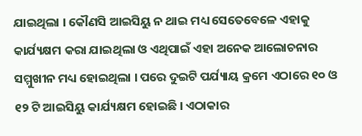ଯାଇଥିଲା । କୌଣସି ଆଇସିୟୁ ନ ଥାଇ ମଧ୍ୟ ସେତେବେଳେ ଏହାକୁ କାର୍ଯ୍ୟକ୍ଷମ କରା ଯାଇଥିଲା ଓ ଏଥିପାଇଁ ଏହା ଅନେକ ଆଲୋଚନାର ସମ୍ମୁଖୀନ ମଧ୍ୟ ହୋଇଥିଲା । ପରେ ଦୁଇଟି ପର୍ଯ୍ୟାୟ କ୍ରମେ ଏଠାରେ ୧୦ ଓ ୧୨ ଟି ଆଇସିୟୁ କାର୍ଯ୍ୟକ୍ଷମ ହୋଇଛି । ଏଠାକାର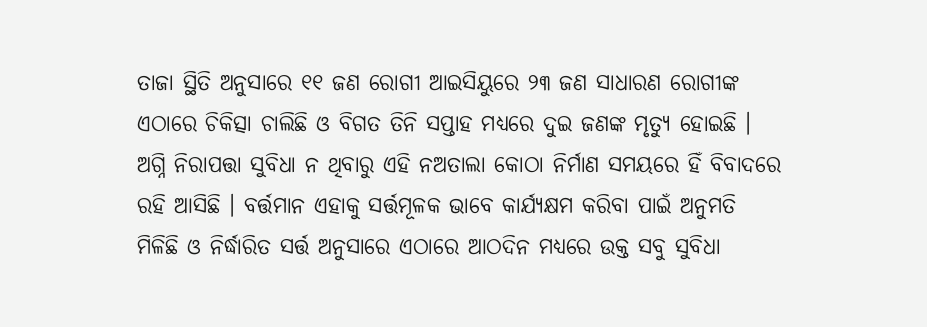ତାଜା ସ୍ଥିତି ଅନୁସାରେ ୧୧ ଜଣ ରୋଗୀ ଆଇସିୟୁରେ ୨୩ ଜଣ ସାଧାରଣ ରୋଗୀଙ୍କ ଏଠାରେ ଚିକିତ୍ସା ଚାଲିଛି ଓ ବିଗତ ତିନି ସପ୍ତାହ ମଧ୍ୟରେ ଦୁଇ ଜଣଙ୍କ ମୃତ୍ୟୁ ହୋଇଛି । ଅଗ୍ନି ନିରାପତ୍ତା ସୁବିଧା ନ ଥିବାରୁ ଏହି ନଅତାଲା କୋଠା ନିର୍ମାଣ ସମୟରେ ହିଁ ବିବାଦରେ ରହି ଆସିଛି । ବର୍ତ୍ତମାନ ଏହାକୁ ସର୍ତ୍ତମୂଳକ ଭାବେ କାର୍ଯ୍ୟକ୍ଷମ କରିବା ପାଇଁ ଅନୁମତି ମିଳିଛି ଓ ନିର୍ଦ୍ଧାରିତ ସର୍ତ୍ତ ଅନୁସାରେ ଏଠାରେ ଆଠଦିନ ମଧ୍ୟରେ ଉକ୍ତ ସବୁ ସୁବିଧା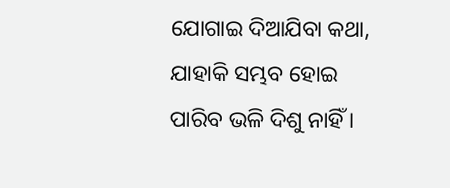ଯୋଗାଇ ଦିଆଯିବା କଥା, ଯାହାକି ସମ୍ଭବ ହୋଇ ପାରିବ ଭଳି ଦିଶୁ ନାହିଁ ।